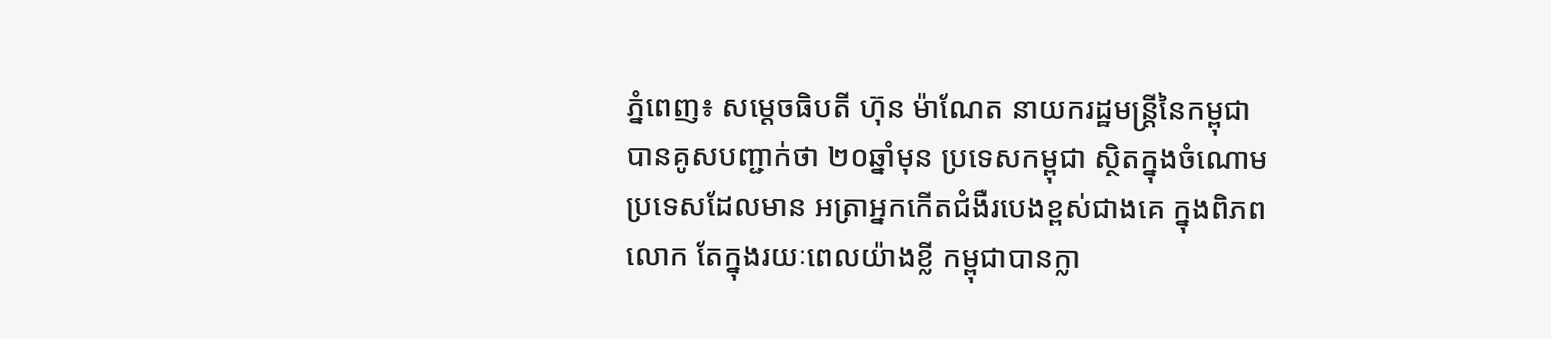ភ្នំពេញ៖ សម្តេចធិបតី ហ៊ុន ម៉ាណែត នាយករដ្ឋមន្ត្រីនៃកម្ពុជា បានគូសបញ្ជាក់ថា ២០ឆ្នាំមុន ប្រទេសកម្ពុជា ស្ថិតក្នុងចំណោមប្រទេសដែលមាន អត្រាអ្នកកើតជំងឺរបេងខ្ពស់ជាងគេ ក្នុងពិភពលោក តែក្នុងរយៈពេលយ៉ាងខ្លី កម្ពុជាបានក្លា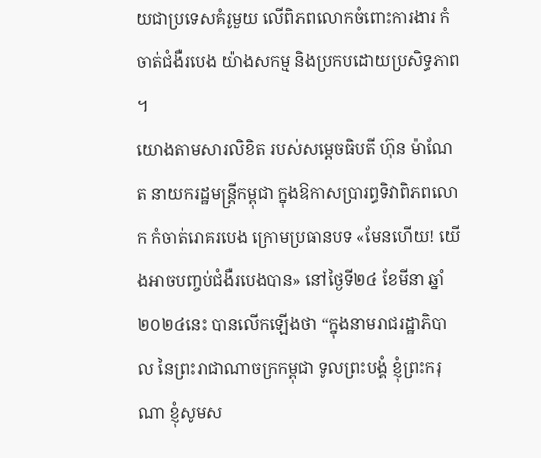យជាប្រទេសគំរូមួយ លើពិភពលោកចំពោះការងារ កំចាត់ជំងឺរបេង យ៉ាងសកម្ម និងប្រកបដោយប្រសិទ្ធភាព ។
យោងតាមសារលិខិត របស់សម្តេចធិបតី ហ៊ុន ម៉ាណែត នាយករដ្ឋមន្រ្តីកម្ពុជា ក្នុងឱកាសប្រារព្ធទិវាពិភពលោក កំចាត់រោគរបេង ក្រោមប្រធានបទ «មែនហើយ! យើងអាចបញ្ចប់ជំងឺរបេងបាន» នៅថ្ងៃទី២៤ ខែមីនា ឆ្នាំ២០២៤នេះ បានលើកឡើងថា “ក្នុងនាមរាជរដ្ឋាភិបាល នៃព្រះរាជាណាចក្រកម្ពុជា ទូលព្រះបង្គំ ខ្ញុំព្រះករុណា ខ្ញុំសូមស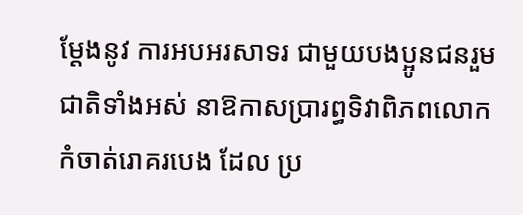ម្ដែងនូវ ការអបអរសាទរ ជាមួយបងប្អូនជនរួមជាតិទាំងអស់ នាឱកាសប្រារព្ធទិវាពិភពលោក កំចាត់រោគរបេង ដែល ប្រ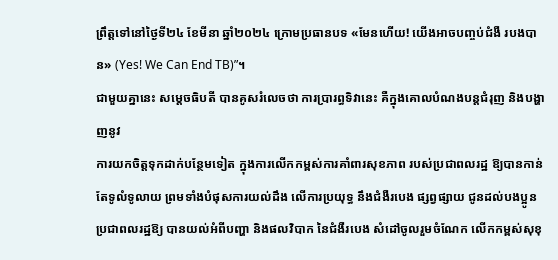ព្រឹត្តទៅនៅថ្ងៃទី២៤ ខែមីនា ឆ្នាំ២០២៤ ក្រោមប្រធានបទ «មែនហើយ! យើងអាចបញ្ចប់ជំងឺ របងបាន» (Yes! We Can End TB)”។
ជាមួយគ្នានេះ សម្តេចធិបតី បានគូសរំលេចថា ការប្រារព្ធទិវានេះ គឺក្នុងគោលបំណងបន្តជំរុញ និងបង្ហាញនូវ
ការយកចិត្តទុកដាក់បន្ថែមទៀត ក្នុងការលើកកម្ពស់ការគាំពារសុខភាព របស់ប្រជាពលរដ្ឋ ឱ្យបានកាន់តែទូលំទូលាយ ព្រមទាំងបំផុសការយល់ដឹង លើការប្រយុទ្ធ នឹងជំងឺរបេង ផ្សព្វផ្សាយ ជូនដល់បងប្អូនប្រជាពលរដ្ឋឱ្យ បានយល់អំពីបញ្ហា និងផលវិបាក នៃជំងឺរបេង សំដៅចូលរួមចំណែក លើកកម្ពស់សុខុ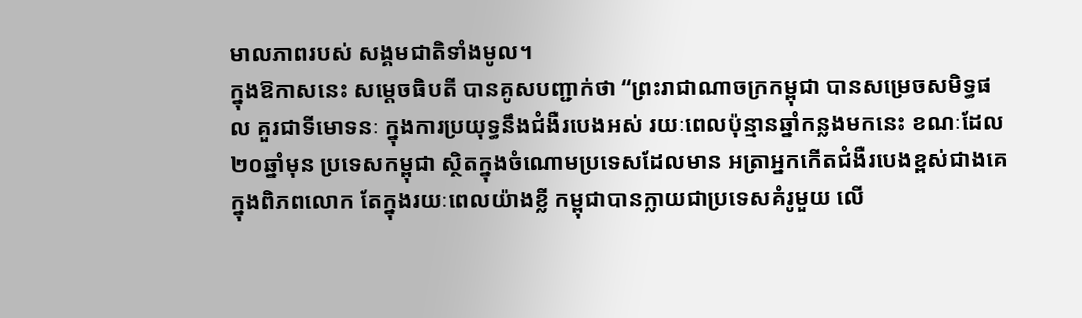មាលភាពរបស់ សង្គមជាតិទាំងមូល។
ក្នុងឱកាសនេះ សម្តេចធិបតី បានគូសបញ្ជាក់ថា “ព្រះរាជាណាចក្រកម្ពុជា បានសម្រេចសមិទ្ធផល គួរជាទីមោទនៈ ក្នុងការប្រយុទ្ធនឹងជំងឺរបេងអស់ រយៈពេលប៉ុន្មានឆ្នាំកន្លងមកនេះ ខណៈដែល ២០ឆ្នាំមុន ប្រទេសកម្ពុជា ស្ថិតក្នុងចំណោមប្រទេសដែលមាន អត្រាអ្នកកើតជំងឺរបេងខ្ពស់ជាងគេក្នុងពិភពលោក តែក្នុងរយៈពេលយ៉ាងខ្លី កម្ពុជាបានក្លាយជាប្រទេសគំរូមួយ លើ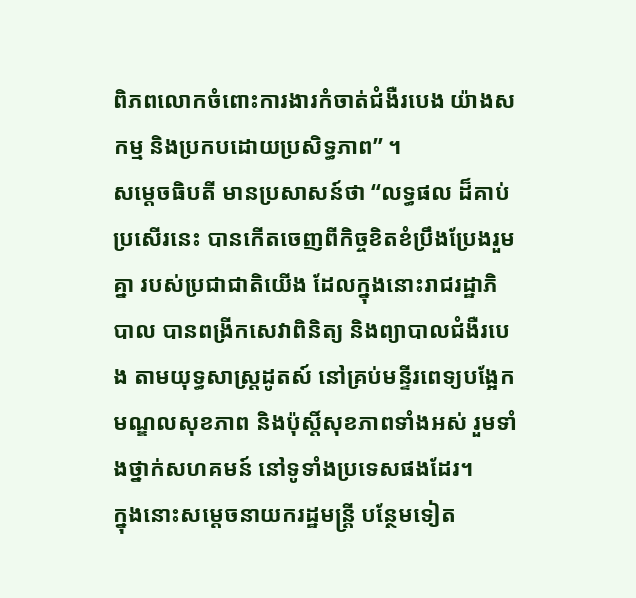ពិភពលោកចំពោះការងារកំចាត់ជំងឺរបេង យ៉ាងសកម្ម និងប្រកបដោយប្រសិទ្ធភាព” ។
សម្តេចធិបតី មានប្រសាសន៍ថា “លទ្ធផល ដ៏គាប់ប្រសើរនេះ បានកើតចេញពីកិច្ចខិតខំប្រឹងប្រែងរួមគ្នា របស់ប្រជាជាតិយើង ដែលក្នុងនោះរាជរដ្ឋាភិបាល បានពង្រីកសេវាពិនិត្យ និងព្យាបាលជំងឺរបេង តាមយុទ្ធសាស្រ្តដូតស៍ នៅគ្រប់មន្ទីរពេទ្យបង្អែក មណ្ឌលសុខភាព និងប៉ុស្តិ៍សុខភាពទាំងអស់ រួមទាំងថ្នាក់សហគមន៍ នៅទូទាំងប្រទេសផងដែរ។
ក្នុងនោះសម្តេចនាយករដ្ឋមន្ត្រី បន្ថែមទៀត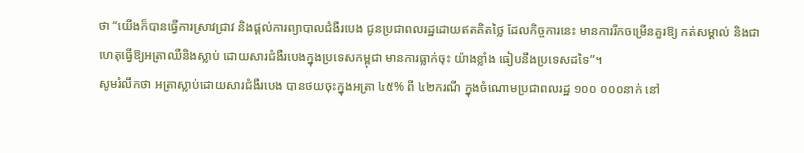ថា “យើងក៏បានធ្វើការស្រាវជ្រាវ និងផ្តល់ការព្យាបាលជំងឺរបេង ជូនប្រជាពលរដ្ឋដោយឥតគិតថ្លៃ ដែលកិច្ចការនេះ មានការរីកចម្រើនគួរឱ្យ កត់សម្គាល់ និងជាហេតុធ្វើឱ្យអត្រាឈឺនិងស្លាប់ ដោយសារជំងឺរបេងក្នុងប្រទេសកម្ពុជា មានការធ្លាក់ចុះ យ៉ាងខ្លាំង ធៀបនឹងប្រទេសដទៃ”។
សូមរំលឹកថា អត្រាស្លាប់ដោយសារជំងឺរបេង បានថយចុះក្នុងអត្រា ៤៥% ពី ៤២ករណី ក្នុងចំណោមប្រជាពលរដ្ឋ ១០០ ០០០នាក់ នៅ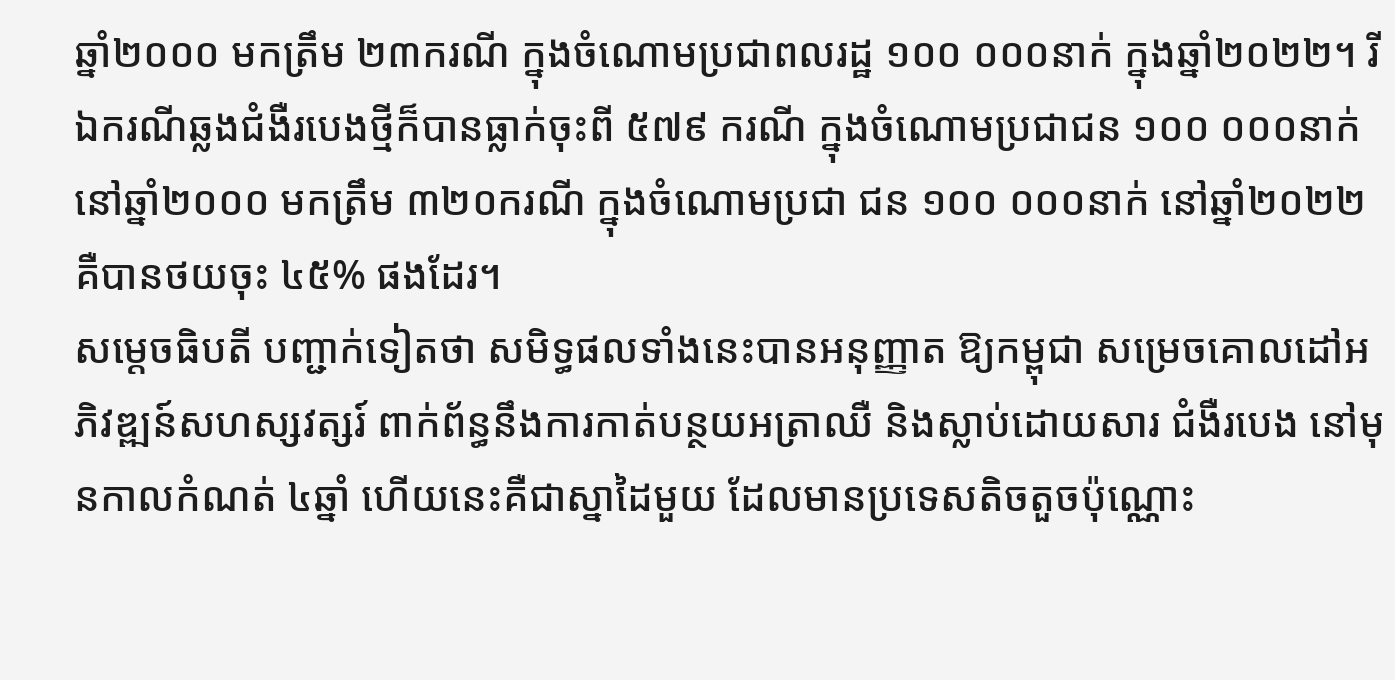ឆ្នាំ២០០០ មកត្រឹម ២៣ករណី ក្នុងចំណោមប្រជាពលរដ្ឋ ១០០ ០០០នាក់ ក្នុងឆ្នាំ២០២២។ រីឯករណីឆ្លងជំងឺរបេងថ្មីក៏បានធ្លាក់ចុះពី ៥៧៩ ករណី ក្នុងចំណោមប្រជាជន ១០០ ០០០នាក់ នៅឆ្នាំ២០០០ មកត្រឹម ៣២០ករណី ក្នុងចំណោមប្រជា ជន ១០០ ០០០នាក់ នៅឆ្នាំ២០២២ គឺបានថយចុះ ៤៥% ផងដែរ។
សម្តេចធិបតី បញ្ជាក់ទៀតថា សមិទ្ធផលទាំងនេះបានអនុញ្ញាត ឱ្យកម្ពុជា សម្រេចគោលដៅអភិវឌ្ឍន៍សហស្សវត្សរ៍ ពាក់ព័ន្ធនឹងការកាត់បន្ថយអត្រាឈឺ និងស្លាប់ដោយសារ ជំងឺរបេង នៅមុនកាលកំណត់ ៤ឆ្នាំ ហើយនេះគឺជាស្នាដៃមួយ ដែលមានប្រទេសតិចតួចប៉ុណ្ណោះ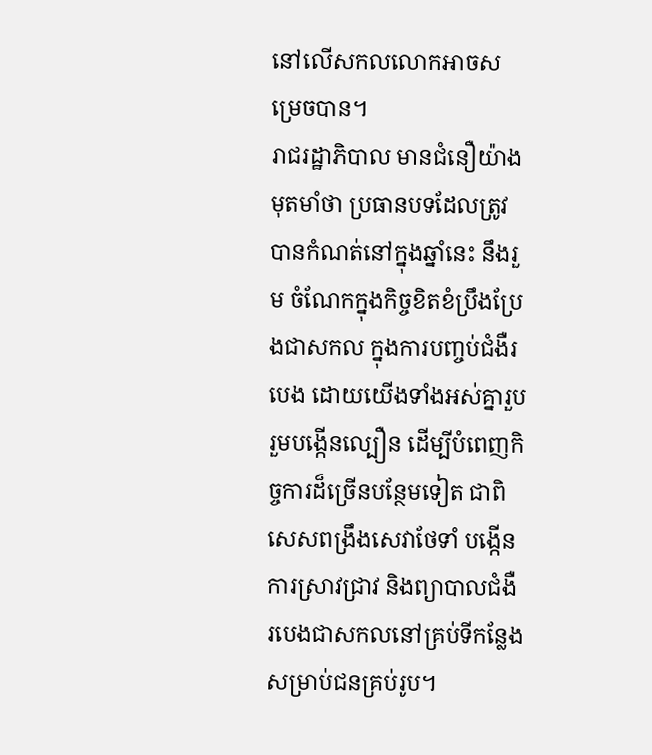នៅលើសកលលោកអាចសម្រេចបាន។
រាជរដ្ឋាភិបាល មានជំនឿយ៉ាងមុតមាំថា ប្រធានបទដែលត្រូវបានកំណត់នៅក្នុងឆ្នាំនេះ នឹងរួម ចំណែកក្នុងកិច្ចខិតខំប្រឹងប្រែងជាសកល ក្នុងការបញ្ចប់ជំងឺរបេង ដោយយើងទាំងអស់គ្នារួបរួមបង្កើនល្បឿន ដើម្បីបំពេញកិច្ចការដ៏ច្រើនបន្ថែមទៀត ជាពិសេសពង្រឹងសេវាថែទាំ បង្កើនការស្រាវជ្រាវ និងព្យាបាលជំងឺ របេងជាសកលនៅគ្រប់ទីកន្លែងសម្រាប់ជនគ្រប់រូប។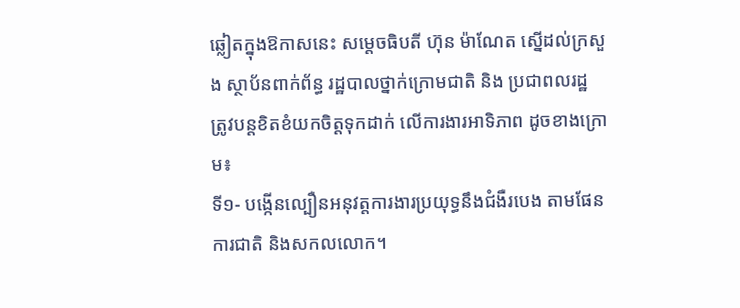ឆ្លៀតក្នុងឱកាសនេះ សម្តេចធិបតី ហ៊ុន ម៉ាណែត ស្នើដល់ក្រសួង ស្ថាប័នពាក់ព័ន្ធ រដ្ឋបាលថ្នាក់ក្រោមជាតិ និង ប្រជាពលរដ្ឋ ត្រូវបន្តខិតខំយកចិត្តទុកដាក់ លើការងារអាទិភាព ដូចខាងក្រោម៖
ទី១- បង្កើនល្បឿនអនុវត្តការងារប្រយុទ្ធនឹងជំងឺរបេង តាមផែនការជាតិ និងសកលលោក។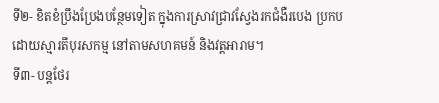ទី២- ខិតខំប្រឹងប្រែងបន្ថែមទៀត ក្នុងការស្រាវជ្រាវស្វែងរកជំងឺរបេង ប្រកបដោយស្មារតីបុរសកម្ម នៅតាមសហគមន៍ និងវត្តអារាម។
ទី៣- បន្តថែរ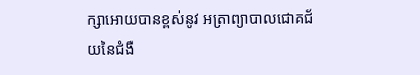ក្សាអោយបានខ្ពស់នូវ អត្រាព្យាបាលជោគជ័យនៃជំងឺ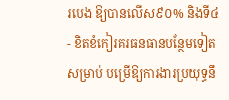របេង ឱ្យបានលើស៩០% និងទី៤- ខិតខំកៀរគរធនធានបន្ថែមទៀតសម្រាប់ បម្រើឱ្យការងារប្រយុទ្ធនឹ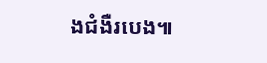ងជំងឺរបេង៕